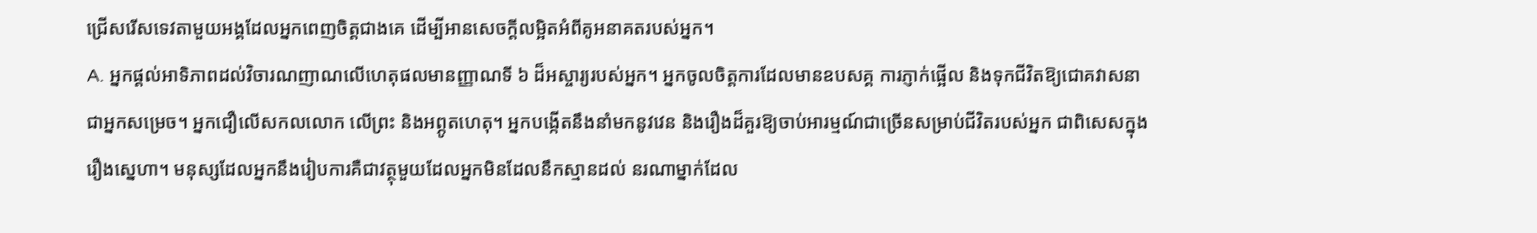ជ្រើសរើសទេវតាមួយអង្គដែលអ្នកពេញចិត្តជាងគេ ដើម្បីអានសេចក្ដីលម្អិតអំពីគូអនាគតរបស់អ្នក។
A. អ្នកផ្តល់អាទិភាពដល់វិចារណញាណលើហេតុផលមានញ្ញាណទី ៦ ដ៏អស្ចារ្យរបស់អ្នក។ អ្នកចូលចិត្តការដែលមានឧបសគ្គ ការភ្ញាក់ផ្អើល និងទុកជីវិតឱ្យជោគវាសនាជាអ្នកសម្រេច។ អ្នកជឿលើសកលលោក លើព្រះ និងអព្ភូតហេតុ។ អ្នកបង្កើតនឹងនាំមកនូវវេន និងរឿងដ៏គួរឱ្យចាប់អារម្មណ៍ជាច្រើនសម្រាប់ជីវិតរបស់អ្នក ជាពិសេសក្នុងរឿងស្នេហា។ មនុស្សដែលអ្នកនឹងរៀបការគឺជាវត្ថុមួយដែលអ្នកមិនដែលនឹកស្មានដល់ នរណាម្នាក់ដែល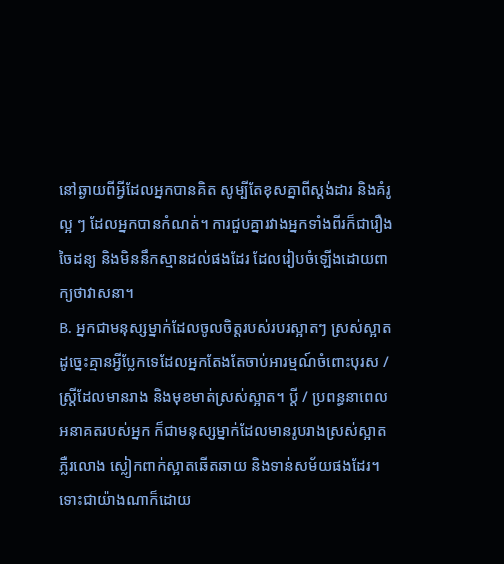នៅឆ្ងាយពីអ្វីដែលអ្នកបានគិត សូម្បីតែខុសគ្នាពីស្តង់ដារ និងគំរូល្អ ៗ ដែលអ្នកបានកំណត់។ ការជួបគ្នារវាងអ្នកទាំងពីរក៏ជារឿងចៃដន្យ និងមិននឹកស្មានដល់ផងដែរ ដែលរៀបចំឡើងដោយពាក្យថាវាសនា។
B. អ្នកជាមនុស្សម្នាក់ដែលចូលចិត្តរបស់របរស្អាតៗ ស្រស់ស្អាត ដូច្នេះគ្មានអ្វីប្លែកទេដែលអ្នកតែងតែចាប់អារម្មណ៍ចំពោះបុរស / ស្ត្រីដែលមានរាង និងមុខមាត់ស្រស់ស្អាត។ ប្តី / ប្រពន្ធនាពេលអនាគតរបស់អ្នក ក៏ជាមនុស្សម្នាក់ដែលមានរូបរាងស្រស់ស្អាត ភ្លឺរលោង ស្លៀកពាក់ស្អាតឆើតឆាយ និងទាន់សម័យផងដែរ។ ទោះជាយ៉ាងណាក៏ដោយ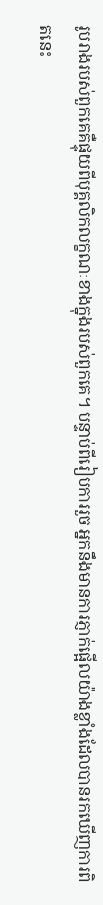រូបរាងរបស់ពួកគេគឺផ្ទុយពីបុគ្គលិកលក្ខណៈខាងក្នុងរបស់ពួកគេ។ បន្ទាប់ពីរៀបការរួច អ្នកនឹងមានការភ្ញាក់ផ្អើលយ៉ាងខ្លាំងដែលបានរកឃើញការពិតនេះ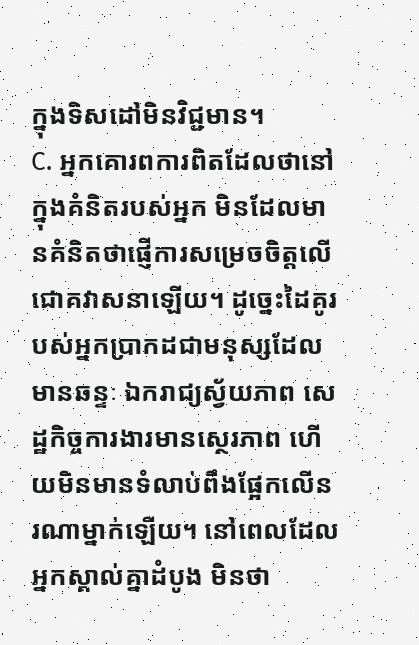ក្នុងទិសដៅមិនវិជ្ជមាន។
C. អ្នកគោរពការពិតដែលថានៅក្នុងគំនិតរបស់អ្នក មិនដែលមានគំនិតថាផ្ញើការសម្រេចចិត្តលើជោគវាសនាឡើយ។ ដូច្នេះដៃគូរបស់អ្នកប្រាកដជាមនុស្សដែលមានឆន្ទៈ ឯករាជ្យស្វ័យភាព សេដ្ឋកិច្ចការងារមានស្ថេរភាព ហើយមិនមានទំលាប់ពឹងផ្អែកលើនរណាម្នាក់ឡើយ។ នៅពេលដែលអ្នកស្គាល់គ្នាដំបូង មិនថា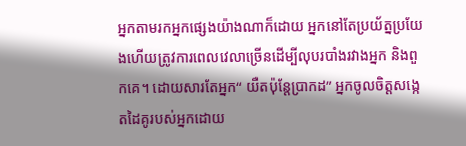អ្នកតាមរកអ្នកផ្សេងយ៉ាងណាក៏ដោយ អ្នកនៅតែប្រយ័ត្នប្រយែងហើយត្រូវការពេលវេលាច្រើនដើម្បីលុបរបាំងរវាងអ្នក និងពួកគេ។ ដោយសារតែអ្នក“ យឺតប៉ុន្តែប្រាកដ” អ្នកចូលចិត្តសង្កេតដៃគូរបស់អ្នកដោយ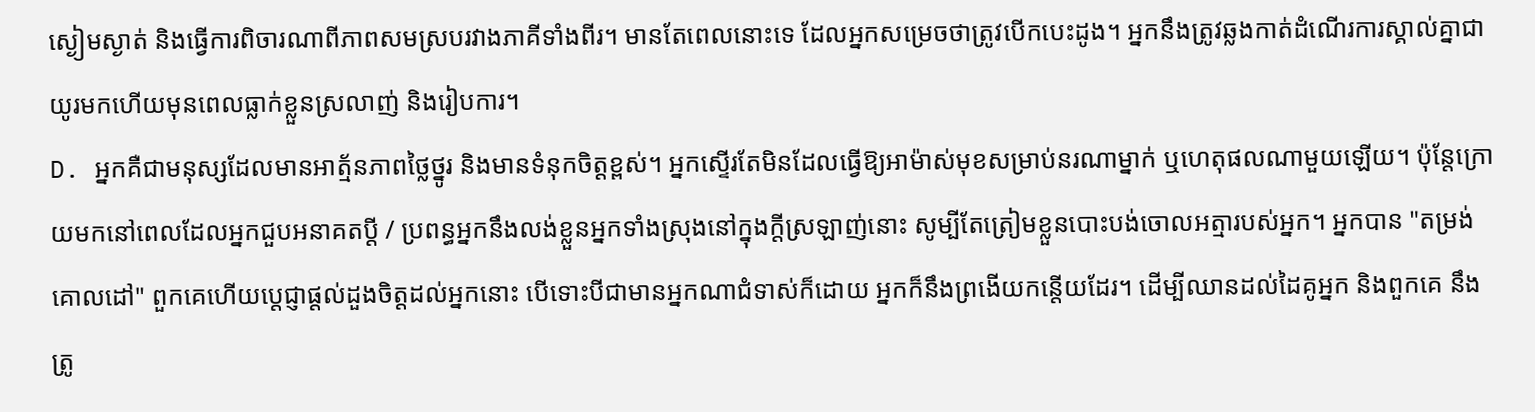ស្ងៀមស្ងាត់ និងធ្វើការពិចារណាពីភាពសមស្របរវាងភាគីទាំងពីរ។ មានតែពេលនោះទេ ដែលអ្នកសម្រេចថាត្រូវបើកបេះដូង។ អ្នកនឹងត្រូវឆ្លងកាត់ដំណើរការស្គាល់គ្នាជាយូរមកហើយមុនពេលធ្លាក់ខ្លួនស្រលាញ់ និងរៀបការ។
D. អ្នកគឺជាមនុស្សដែលមានអាត្ម័នភាពថ្លៃថ្នូរ និងមានទំនុកចិត្តខ្ពស់។ អ្នកស្ទើរតែមិនដែលធ្វើឱ្យអាម៉ាស់មុខសម្រាប់នរណាម្នាក់ ឬហេតុផលណាមួយឡើយ។ ប៉ុន្តែក្រោយមកនៅពេលដែលអ្នកជួបអនាគតប្តី / ប្រពន្ធអ្នកនឹងលង់ខ្លួនអ្នកទាំងស្រុងនៅក្នុងក្តីស្រឡាញ់នោះ សូម្បីតែត្រៀមខ្លួនបោះបង់ចោលអត្មារបស់អ្នក។ អ្នកបាន "តម្រង់គោលដៅ" ពួកគេហើយប្តេជ្ញាផ្តល់ដួងចិត្តដល់អ្នកនោះ បើទោះបីជាមានអ្នកណាជំទាស់ក៏ដោយ អ្នកក៏នឹងព្រងើយកន្តើយដែរ។ ដើម្បីឈានដល់ដៃគូអ្នក និងពួកគេ នឹងត្រូ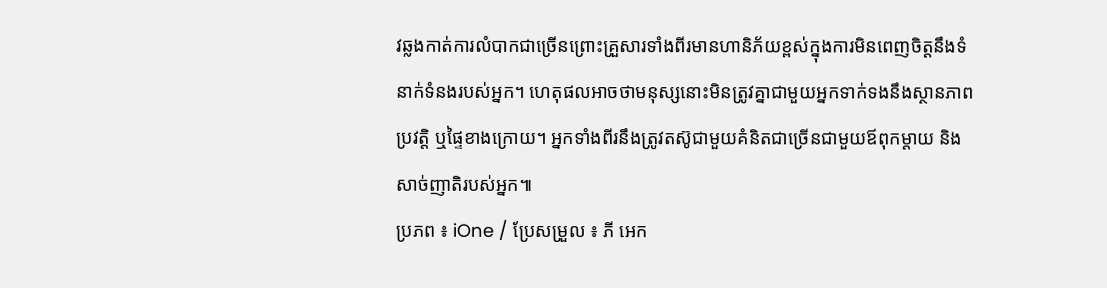វឆ្លងកាត់ការលំបាកជាច្រើនព្រោះគ្រួសារទាំងពីរមានហានិភ័យខ្ពស់ក្នុងការមិនពេញចិត្តនឹងទំនាក់ទំនងរបស់អ្នក។ ហេតុផលអាចថាមនុស្សនោះមិនត្រូវគ្នាជាមួយអ្នកទាក់ទងនឹងស្ថានភាពប្រវត្តិ ឬផ្ទៃខាងក្រោយ។ អ្នកទាំងពីរនឹងត្រូវតស៊ូជាមួយគំនិតជាច្រើនជាមួយឪពុកម្តាយ និងសាច់ញាតិរបស់អ្នក៕
ប្រភព ៖ iOne / ប្រែសម្រួល ៖ ភី អេក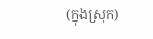(ក្នុងស្រុក)